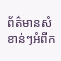ព័ត៌មានសំខាន់ៗអំពីក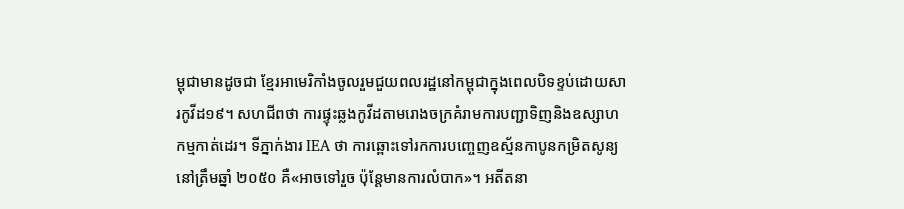ម្ពុជាមានដូចជា ខ្មែរអាមេរិកាំងចូលរួមជួយពលរដ្ឋនៅកម្ពុជាក្នុងពេលបិទខ្ទប់ដោយសារកូវីដ១៩។ សហជីពថា ការផ្ទុះឆ្លងកូវីដតាមរោងចក្រគំរាមការបញ្ជាទិញនិងឧស្សាហកម្មកាត់ដេរ។ ទីភ្នាក់ងារ IEA ថា ការឆ្ពោះទៅរកការបញ្ចេញឧស្ម័នកាបូនកម្រិតសូន្យនៅត្រឹមឆ្នាំ ២០៥០ គឺ«អាចទៅរួច ប៉ុន្តែមានការលំបាក»។ អតីតនា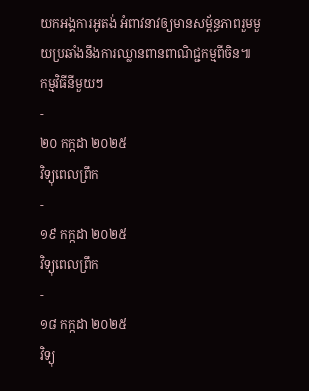យកអង្គការអូតង់ អំពាវនាវឲ្យមានសម្ព័ន្ធភាពរួមមួយប្រឆាំងនឹងការឈ្លានពានពាណិជ្ជកម្មពីចិន៕
កម្មវិធីនីមួយៗ
-
២០ កក្កដា ២០២៥
វិទ្យុពេលព្រឹក
-
១៩ កក្កដា ២០២៥
វិទ្យុពេលព្រឹក
-
១៨ កក្កដា ២០២៥
វិទ្យុ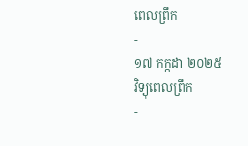ពេលព្រឹក
-
១៧ កក្កដា ២០២៥
វិទ្យុពេលព្រឹក
-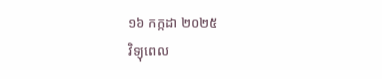១៦ កក្កដា ២០២៥
វិទ្យុពេល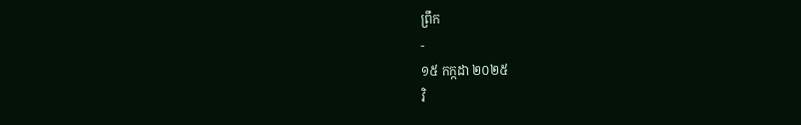ព្រឹក
-
១៥ កក្កដា ២០២៥
វិ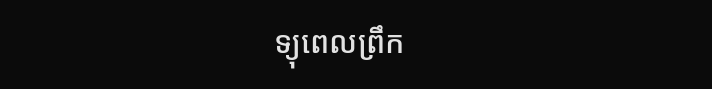ទ្យុពេលព្រឹក